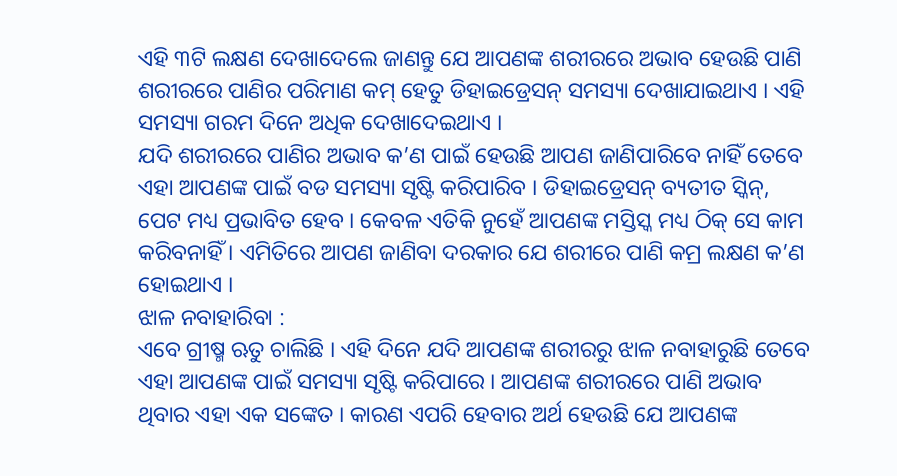ଏହି ୩ଟି ଲକ୍ଷଣ ଦେଖାଦେଲେ ଜାଣନ୍ତୁ ଯେ ଆପଣଙ୍କ ଶରୀରରେ ଅଭାବ ହେଉଛି ପାଣି
ଶରୀରରେ ପାଣିର ପରିମାଣ କମ୍ ହେତୁ ଡିହାଇଡ୍ରେସନ୍ ସମସ୍ୟା ଦେଖାଯାଇଥାଏ । ଏହି ସମସ୍ୟା ଗରମ ଦିନେ ଅଧିକ ଦେଖାଦେଇଥାଏ ।
ଯଦି ଶରୀରରେ ପାଣିର ଅଭାବ କ’ଣ ପାଇଁ ହେଉଛି ଆପଣ ଜାଣିପାରିବେ ନାହିଁ ତେବେ ଏହା ଆପଣଙ୍କ ପାଇଁ ବଡ ସମସ୍ୟା ସୃଷ୍ଟି କରିପାରିବ । ଡିହାଇଡ୍ରେସନ୍ ବ୍ୟତୀତ ସ୍କିନ୍, ପେଟ ମଧ୍ୟ ପ୍ରଭାବିତ ହେବ । କେବଳ ଏତିକି ନୁହେଁ ଆପଣଙ୍କ ମସ୍ତିସ୍କ ମଧ୍ୟ ଠିକ୍ ସେ କାମ କରିବନାହିଁ । ଏମିତିରେ ଆପଣ ଜାଣିବା ଦରକାର ଯେ ଶରୀରେ ପାଣି କମ୍ର ଲକ୍ଷଣ କ’ଣ ହୋଇଥାଏ ।
ଝାଳ ନବାହାରିବା :
ଏବେ ଗ୍ରୀଷ୍ମ ଋତୁ ଚାଲିଛି । ଏହି ଦିନେ ଯଦି ଆପଣଙ୍କ ଶରୀରରୁ ଝାଳ ନବାହାରୁଛି ତେବେ ଏହା ଆପଣଙ୍କ ପାଇଁ ସମସ୍ୟା ସୃଷ୍ଟି କରିପାରେ । ଆପଣଙ୍କ ଶରୀରରେ ପାଣି ଅଭାବ ଥିବାର ଏହା ଏକ ସଙ୍କେତ । କାରଣ ଏପରି ହେବାର ଅର୍ଥ ହେଉଛି ଯେ ଆପଣଙ୍କ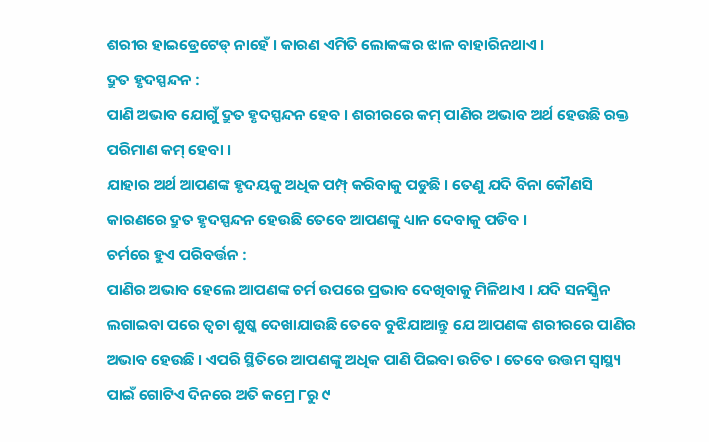ଶରୀର ହାଇଡ୍ରେଟେଡ୍ ନାହେଁ । କାରଣ ଏମିତି ଲୋକଙ୍କର ଝାଳ ବାହାରିନଥାଏ ।
ଦ୍ରୁତ ହୃଦସ୍ପନ୍ଦନ :
ପାଣି ଅଭାବ ଯୋଗୁଁ ଦ୍ରୁତ ହୃଦସ୍ପନ୍ଦନ ହେବ । ଶରୀରରେ କମ୍ ପାଣିର ଅଭାବ ଅର୍ଥ ହେଉଛି ରକ୍ତ ପରିମାଣ କମ୍ ହେବା ।
ଯାହାର ଅର୍ଥ ଆପଣଙ୍କ ହୃଦୟକୁ ଅଧିକ ପମ୍ପ୍ କରିବାକୁ ପଡୁଛି । ତେଣୁ ଯଦି ବିନା କୌଣସି କାରଣରେ ଦ୍ରୁତ ହୃଦସ୍ପନ୍ଦନ ହେଉଛି ତେବେ ଆପଣଙ୍କୁ ଧ୍ୟାନ ଦେବାକୁ ପଡିବ ।
ଚର୍ମରେ ହୁଏ ପରିବର୍ତ୍ତନ :
ପାଣିର ଅଭାବ ହେଲେ ଆପଣଙ୍କ ଚର୍ମ ଉପରେ ପ୍ରଭାବ ଦେଖିବାକୁ ମିଳିଥାଏ । ଯଦି ସନସ୍କ୍ରିନ ଲଗାଇବା ପରେ ତ୍ବଚା ଶୁଷ୍କ ଦେଖାଯାଉଛି ତେବେ ବୁଝିଯାଆନ୍ତୁ ଯେ ଆପଣଙ୍କ ଶରୀରରେ ପାଣିର ଅଭାବ ହେଉଛି । ଏପରି ସ୍ଥିତିରେ ଆପଣଙ୍କୁ ଅଧିକ ପାଣି ପିଇବା ଉଚିତ । ତେବେ ଉତ୍ତମ ସ୍ବାସ୍ଥ୍ୟ ପାଇଁ ଗୋଟିଏ ଦିନରେ ଅତି କମ୍ରେ ୮ରୁ ୯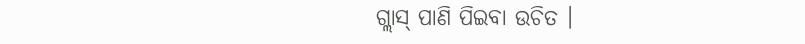ଗ୍ଲାସ୍ ପାଣି ପିଇବା ଉଚିତ ।